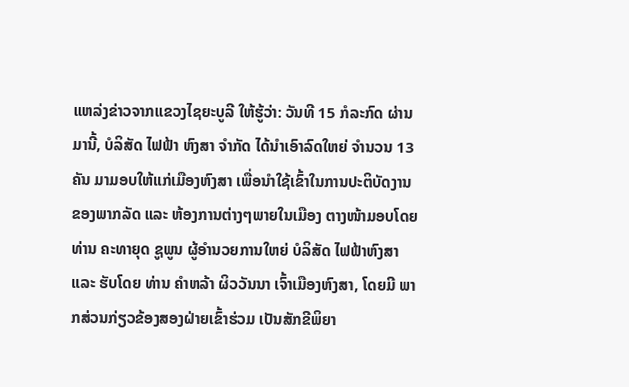ແຫລ່ງຂ່າວຈາກແຂວງໄຊຍະບູລີ ໃຫ້ຮູ້ວ່າ: ວັນທີ 15 ກໍລະກົດ ຜ່ານມານີ້, ບໍລິສັດ ໄຟຟ້າ ຫົງສາ ຈໍາກັດ ໄດ້ນຳເອົາລົດໃຫຍ່ ຈໍານວນ 13 ຄັນ ມາມອບໃຫ້ແກ່ເມືອງຫົງສາ ເພື່ອນຳໃຊ້ເຂົ້າໃນການປະຕິບັດງານ ຂອງພາກລັດ ແລະ ຫ້ອງການຕ່າງໆພາຍໃນເມືອງ ຕາງໜ້າມອບໂດຍ ທ່ານ ຄະທາຍຸດ ຊູພູນ ຜູ້ອໍານວຍການໃຫຍ່ ບໍລິສັດ ໄຟຟ້າຫົງສາ ແລະ ຮັບໂດຍ ທ່ານ ຄໍາຫລ້າ ຜິວວັນນາ ເຈົ້າເມືອງຫົງສາ, ໂດຍມີ ພາກສ່ວນກ່ຽວຂ້ອງສອງຝ່າຍເຂົ້າຮ່ວມ ເປັນສັກຂີພິຍາ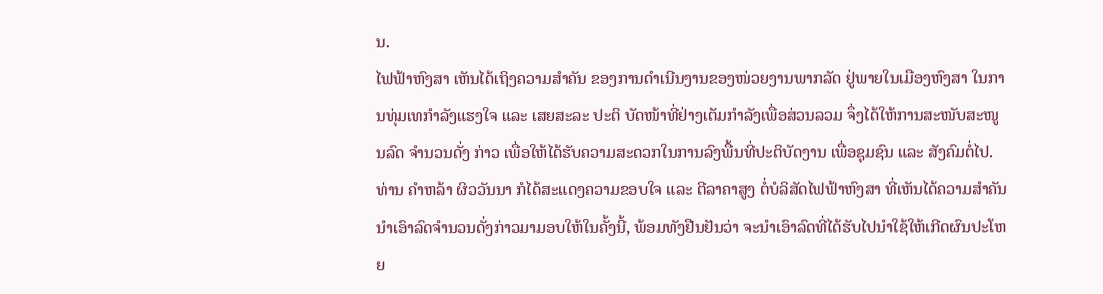ນ.
ໄຟຟ້າຫົງສາ ເຫັນໄດ້ເຖິງຄວາມສໍາຄັນ ຂອງການດໍາເນີນງານຂອງໜ່ວຍງານພາກລັດ ຢູ່ພາຍໃນເມືອງຫົງສາ ໃນການທຸ່ມເທກໍາລັງແຮງໃຈ ແລະ ເສຍສະລະ ປະຕິ ບັດໜ້າທີ່ຢ່າງເຕັມກໍາລັງເພື່ອສ່ວນລວມ ຈຶ່ງໄດ້ໃຫ້ການສະໜັບສະໜູນລົດ ຈຳນວນດັ່ງ ກ່າວ ເພື່ອໃຫ້ໄດ້ຮັບຄວາມສະດວກໃນການລົງພື້ນທີ່ປະຕິບັດງານ ເພື່ອຊຸມຊົນ ແລະ ສັງຄົມຕໍ່ໄປ.
ທ່ານ ຄໍາຫລ້າ ຜິວວັນນາ ກໍໄດ້ສະແດງຄວາມຂອບໃຈ ແລະ ຕີລາຄາສູງ ຕໍ່ບໍລິສັດໄຟຟ້າຫົງສາ ທີ່ເຫັນໄດ້ຄວາມສຳຄັນ ນຳເອົາລົດຈຳນວນດັ່ງກ່າວມາມອບໃຫ້ໃນຄັ້ງນີ້, ພ້ອມທັງຢືນຢັນວ່າ ຈະນຳເອົາລົດທີ່ໄດ້ຮັບໄປນຳໃຊ້ໃຫ້ເກີດຜົນປະໂຫຍ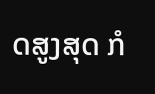ດສູງສຸດ ກໍ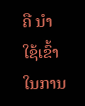ຄື ນຳໃຊ້ເຂົ້າໃນການ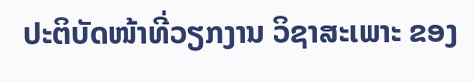ປະຕິບັດໜ້າທີ່ວຽກງານ ວິຊາສະເພາະ ຂອງ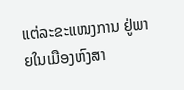ແຕ່ລະຂະແໜງການ ຢູ່ພາຍໃນເມືອງຫົງສາ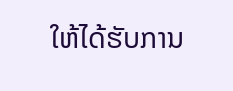ໃຫ້ໄດ້ຮັບການ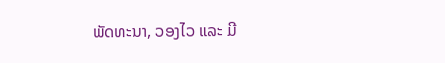ພັດທະນາ, ວອງໄວ ແລະ ມີ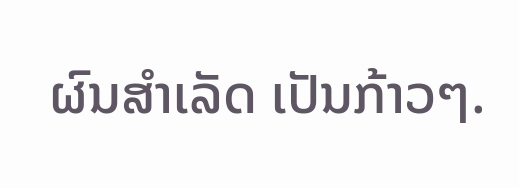ຜົນສຳເລັດ ເປັນກ້າວໆ.